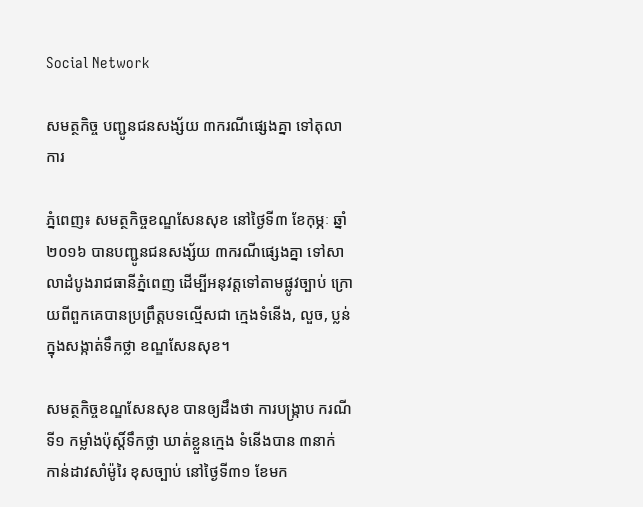Social Network

សមត្ថកិច្ច បញ្ជូនជនសង្ស័យ ៣ករណីផ្សេងគ្នា ទៅតុលាការ

ភ្នំពេញ៖ សមត្ថកិច្ចខណ្ឌសែនសុខ នៅថ្ងៃទី៣ ខែកុម្ភៈ ឆ្នាំ២០១៦ បានបញ្ជូនជនសង្ស័យ ៣ករណីផេ្សងគ្នា ទៅសាលាដំបូងរាជធានីភ្នំពេញ ដើម្បីអនុវត្តទៅតាមផ្លូវច្បាប់ ក្រោយពីពួកគេបានប្រព្រឹត្តបទល្មើសជា ក្មេងទំនើង, លួច, ប្លន់ ក្នុងសង្កាត់ទឹកថ្លា ខណ្ឌសែនសុខ។

សមត្ថកិច្ចខណ្ឌសែនសុខ បានឲ្យដឹងថា ការបង្រ្កាប ករណីទី១ កម្លាំងប៉ុស្តិ៍ទឹកថ្លា ឃាត់ខ្លួនក្មេង ទំនើងបាន ៣នាក់ កាន់ដាវសាំម៉ូរៃ ខុសច្បាប់ នៅថ្ងៃទី៣១ ខែមក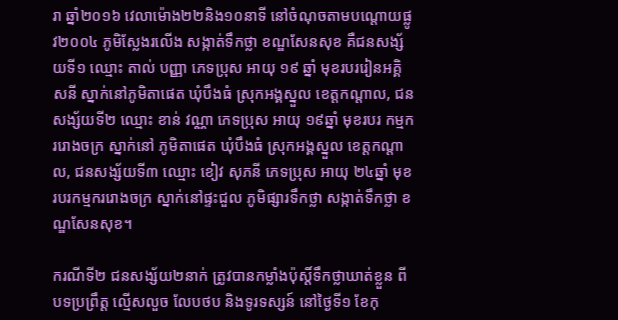រា ឆ្នាំ២០១៦ វេលាម៉ោង២២និង១០នាទី នៅចំណុចតាមបណ្តោយផ្លូវ២០០៤ ភូមិស្លែងរលើង សង្កាត់ទឹកថ្លា ខណ្ឌសែនសុខ គឺជនសង្ស័យទី១ ឈ្មោះ តាល់ បញ្ញា ភេទប្រុស អាយុ ១៩ ឆ្នាំ មុខរបររៀនអគ្គិសនី ស្នាក់នៅភូមិតាផេត ឃុំបឹងធំ ស្រុកអង្គស្នួល ខេត្តកណ្តាល, ជនសង្ស័យទី២ ឈ្មោះ ខាន់ វណ្ណា ភេទប្រុស អាយុ ១៩ឆ្នាំ មុខរបរ កម្មកររោងចក្រ ស្នាក់នៅ ភូមិតាផេត ឃុំបឹងធំ ស្រុកអង្គស្នួល ខេត្តកណ្តាល, ជនសង្ស័យទី៣ ឈ្មោះ ខៀវ សុភនី ភេទប្រុស អាយុ ២៤ឆ្នាំ មុខរបរកម្មកររោងចក្រ ស្នាក់នៅផ្ទះជួល ភូមិផ្សារទឹកថ្លា សង្កាត់ទឹកថ្លា ខណ្ឌសែនសុខ។

ករណីទី២ ជនសង្ស័យ២នាក់ ត្រូវបានកម្លាំងប៉ុស្តិ៍ទឹកថ្លាឃាត់ខ្លួន ពីបទប្រព្រឹត្ត ល្មើសលួច លែបថប និងទូរទស្សន៍ នៅថ្ងៃទី១ ខែកុ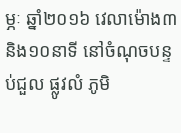ម្ភៈ ឆ្នាំ២០១៦ វេលាម៉ោង៣និង១០នាទី នៅចំណុចបន្ទប់ជួល ផ្លូវលំ ភូមិ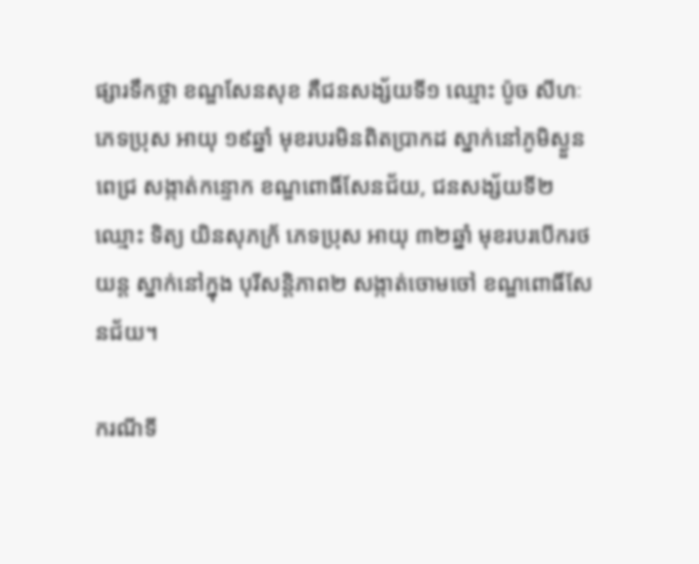ផ្សារទឹកថ្លា ខណ្ឌសែនសុខ គឺជនសង្ស័យទី១ ឈ្មោះ ប៉ូច សីហៈ ភេទប្រុស អាយុ ១៩ឆ្នាំ មុខរបរមិនពិតប្រាកដ ស្នាក់នៅភូមិស្ងួនពេជ្រ សង្កាត់កន្ទោក ខណ្ឌពោធិ៍សែនជ័យ, ជនសង្ស័យទី២ ឈ្មោះ ទិត្យ យិនសុភក្រ័ ភេទប្រុស អាយុ ៣២ឆ្នាំ មុខរបរបើករថយន្ត ស្នាក់នៅក្នុង បុរីសន្តិភាព២ សង្កាត់ចោមចៅ ខណ្ឌពោធិ៍សែនជ័យ។

ករណីទី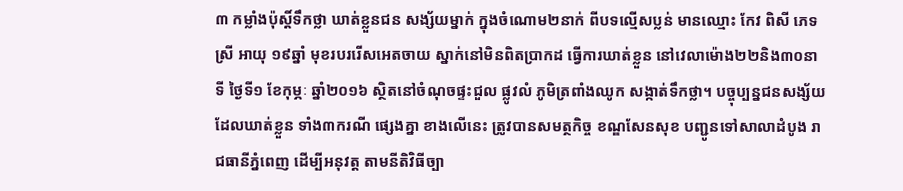៣ កម្លាំងប៉ុស្តិ៍ទឹកថ្លា ឃាត់ខ្លួនជន សង្ស័យម្នាក់ ក្នុងចំណោម២នាក់ ពីបទល្មើសប្លន់ មានឈ្មោះ កែវ ពិសី ភេទស្រី អាយុ ១៩ឆ្នាំ មុខរបររើសអេតចាយ ស្នាក់នៅមិនពិតប្រាកដ ធ្វើការឃាត់ខ្លួន នៅវេលាម៉ោង២២និង៣០នាទី ថ្ងៃទី១ ខែកុម្ភៈ ឆ្នាំ២០១៦ ស្ថិតនៅចំណុចផ្ទះជួល ផ្លូវលំ ភូមិត្រពាំងឈូក សង្កាត់ទឹកថ្លា។ បច្ចុប្បន្នជនសង្ស័យ ដែលឃាត់ខ្លួន ទាំង៣ករណី ផ្សេងគ្នា ខាងលើនេះ ត្រូវបានសមត្ថកិច្ច ខណ្ឌសែនសុខ បញ្ជូនទៅសាលាដំបូង រាជធានីភ្នំពេញ ដើម្បីអនុវត្ត តាមនីតិវិធីច្បា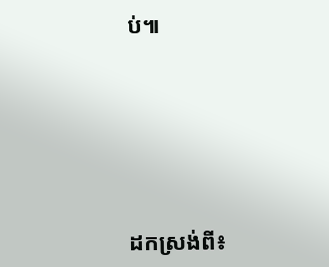ប់៕







ដកស្រង់ពី៖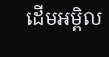ដើមអម្ពិល